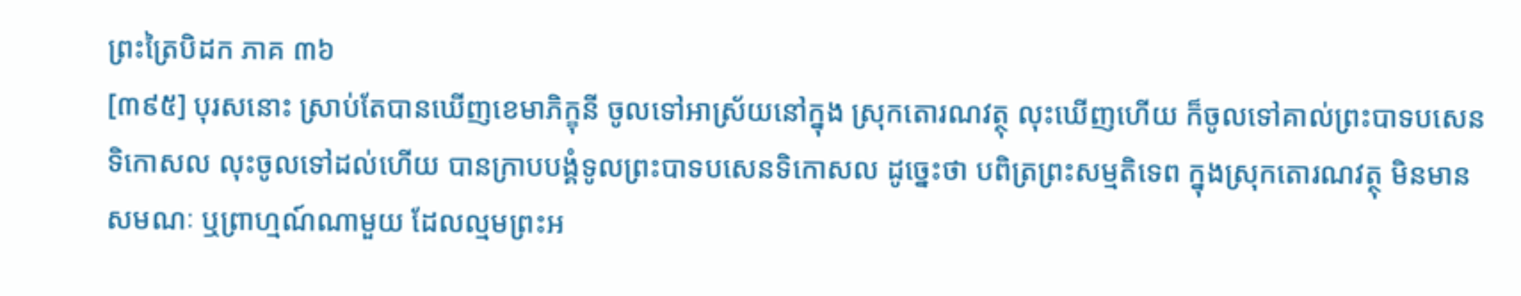ព្រះត្រៃបិដក ភាគ ៣៦
[៣៩៥] បុរសនោះ ស្រាប់តែបានឃើញខេមាភិក្ខុនី ចូលទៅអាស្រ័យនៅក្នុង ស្រុកតោរណវត្ថុ លុះឃើញហើយ ក៏ចូលទៅគាល់ព្រះបាទបសេនទិកោសល លុះចូលទៅដល់ហើយ បានក្រាបបង្គំទូលព្រះបាទបសេនទិកោសល ដូច្នេះថា បពិត្រព្រះសម្មតិទេព ក្នុងស្រុកតោរណវត្ថុ មិនមានសមណៈ ឬព្រាហ្មណ៍ណាមួយ ដែលល្មមព្រះអ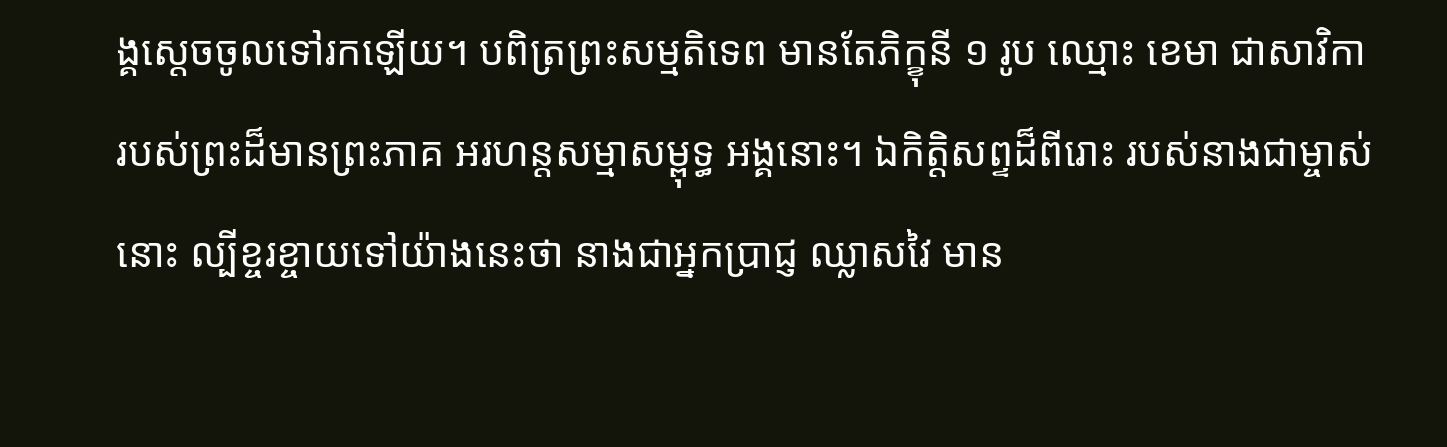ង្គស្តេចចូលទៅរកឡើយ។ បពិត្រព្រះសម្មតិទេព មានតែភិក្ខុនី ១ រូប ឈ្មោះ ខេមា ជាសាវិកា របស់ព្រះដ៏មានព្រះភាគ អរហន្តសម្មាសម្ពុទ្ធ អង្គនោះ។ ឯកិត្តិសព្ទដ៏ពីរោះ របស់នាងជាម្ចាស់នោះ ល្បីខ្ចរខ្ចាយទៅយ៉ាងនេះថា នាងជាអ្នកប្រាជ្ញ ឈ្លាសវៃ មាន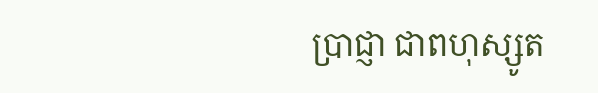ប្រាជ្ញា ជាពហុស្សូត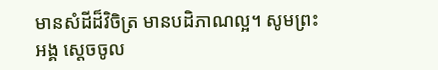មានសំដីដ៏វិចិត្រ មានបដិភាណល្អ។ សូមព្រះអង្គ ស្តេចចូល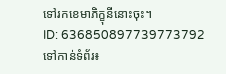ទៅរកខេមាភិក្ខុនីនោះចុះ។
ID: 636850897739773792
ទៅកាន់ទំព័រ៖